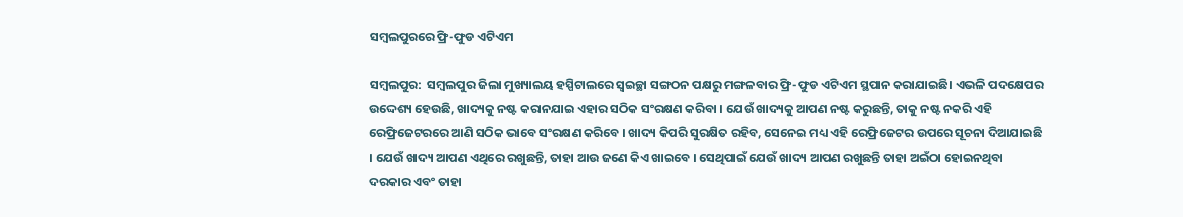ସମ୍ବଲପୁରରେ ଫ୍ରି-ଫୁଡ ଏଟିଏମ

ସମ୍ବଲପୁର:  ସମ୍ବଲପୁର ଜିଲା ମୁଖ୍ୟାଲୟ ହସ୍ପିଟାଲରେ ସ୍ବଇଚ୍ଛା ସଙ୍ଗଠନ ପକ୍ଷରୁ ମଙ୍ଗଳବାର ଫ୍ରି-ଫୁଡ ଏଟିଏମ ସ୍ଥପାନ କରାଯାଇଛି। ଏଭଳି ପଦକ୍ଷେପର ଉଦ୍ଦେଶ୍ୟ ହେଉଛି, ଖାଦ୍ୟକୁ ନଷ୍ଟ କରାନଯାଇ ଏହାର ସଠିକ ସଂରକ୍ଷଣ କରିବା । ଯେଉଁ ଖାଦ୍ୟକୁ ଆପଣ ନଷ୍ଟ କରୁଛନ୍ତି, ତାକୁ ନଷ୍ଟ ନକରି ଏହି ରେଫ୍ରିଜେଟରରେ ଆଣି ସଠିକ ଭାବେ ସଂରକ୍ଷଣ କରିବେ । ଖାଦ୍ୟ କିପରି ସୁରକ୍ଷିତ ରହିବ, ସେନେଇ ମଧ୍ୟ ଏହି ରେଫ୍ରିଜେଟର ଉପରେ ସୂଚନା ଦିଆଯାଇଛି । ଯେଉଁ ଖାଦ୍ୟ ଆପଣ ଏଥିରେ ରଖୁଛନ୍ତି, ତାହା ଆଉ ଜଣେ କିଏ ଖାଇବେ । ସେଥିପାଇଁ ଯେଉଁ ଖାଦ୍ୟ ଆପଣ ରଖୁଛନ୍ତି ତାହା ଅଇଁଠା ହୋଇନଥିବା ଦରକାର ଏବଂ ତାହା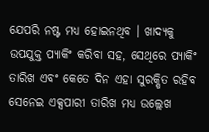ଯେପରି ନଷ୍ଟ ମଧ୍ୟ ହୋଇନଥିବ । ଖାଦ୍ୟକୁ ଉପଯୁକ୍ତ ପ୍ୟାକିଂ କରିବା ସହ, ସେଥିରେ ପ୍ୟାକିଂ ତାରିଖ ଏବଂ କେତେ ଦିନ ଏହା ସୁରକ୍ଷିତ ରହିବ ସେନେଇ ଏକ୍ସପାରୀ ତାରିଖ ମଧ୍ୟ ଉଲ୍ଲେଖ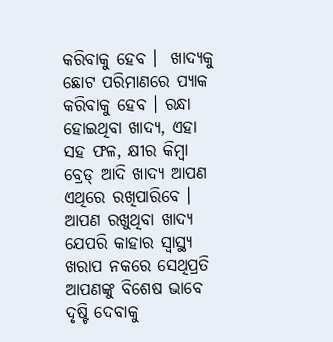କରିବାକୁ ହେବ ।  ଖାଦ୍ୟକୁ ଛୋଟ ପରିମାଣରେ ପ୍ୟାକ କରିବାକୁ ହେବ । ରନ୍ଧା ହୋଇଥିବା ଖାଦ୍ୟ, ଏହା ସହ ଫଳ, କ୍ଷୀର କିମ୍ବା ବ୍ରେଡ୍ ଆଦି ଖାଦ୍ୟ ଆପଣ ଏଥିରେ ରଖିପାରିବେ । ଆପଣ ରଖୁଥିବା ଖାଦ୍ୟ ଯେପରି କାହାର ସ୍ୱାସ୍ଥ୍ୟ ଖରାପ ନକରେ ସେଥିପ୍ରତି ଆପଣଙ୍କୁ ବିଶେଷ ଭାବେ ଦୃଷ୍ଟି ଦେବାକୁ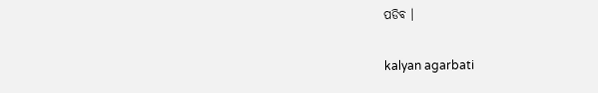ପଡିବ ।

kalyan agarbati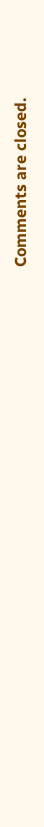Comments are closed.